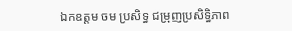ឯកឧត្តម ចម ប្រសិទ្ធ ជម្រុញប្រសិទ្ធិភាព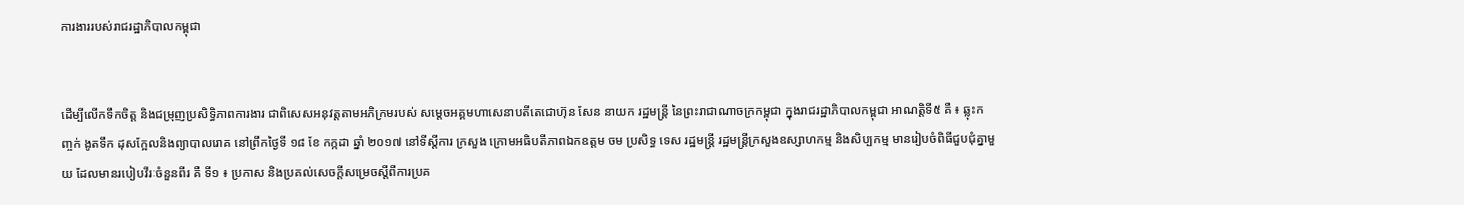ការងាររបស់រាជរដ្ឋាភិបាលកម្ពុជា


ដើម្បីលើកទឹកចិត្ត និងជម្រុញប្រសិទ្ធិភាពការងារ ជាពិសេសអនុវត្តតាមអភិក្រមរបស់ សម្តេចអគ្គមហាសេនាបតីតេជោហ៊ុន សែន នាយក រដ្ឋមន្ត្រី នៃព្រះរាជាណាចក្រកម្ពុជា ក្នុងរាជរដ្ឋាភិបាលកម្ពុជា អាណត្តិទី៥ គឺ ៖ ឆ្លុះកញ្ចក់ ងូតទឹក ដុសក្អែលនិងព្យាបាលរោគ នៅព្រឹកថ្ងៃទី ១៨ ខែ កក្កដា ឆ្នាំ ២០១៧ នៅទីស្តីការ ក្រសួង ក្រោមអធិបតីភាពឯកឧត្តម ចម ប្រសិទ្ធ ទេស រដ្ឋមន្ត្រី រដ្ឋមន្ត្រីក្រសួងឧស្សាហកម្ម និងសិប្បកម្ម មានរៀបចំពិធីជួបជុំគ្នាមួយ ដែលមានរបៀបវីរៈចំនួនពីរ គឺ ទី១ ៖ ប្រកាស និងប្រគល់សេចក្តីសម្រេចស្តីពីការប្រគ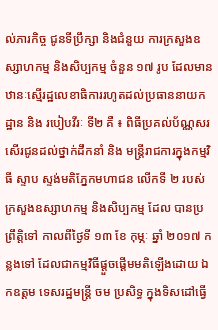ល់ភារកិច្ច ជូនទីប្រឹក្សា និងជំនួយ ការក្រសួងឧស្សាហកម្ម និងសិប្បកម្ម ចំនួន ១៧ រូប ដែលមានឋានៈស្មើរដ្ឋលេខាធិការរហូតដល់ប្រធាននាយកដ្ឋាន និង របៀបវីរៈ ទី២ គឺ ៖ ពិធីប្រគល់ប័ណ្ណសរសើរជូនដល់ថ្នាក់ដឹកនាំ និង មន្ត្រីរាជការក្នុងកម្មវិធី ស្ទាប ស្ទង់មតិភ្នែកមហាជន លើកទី ២ របស់ក្រសួងឧស្សាហកម្ម និងសិប្បកម្ម ដែល បានប្រព្រឹត្តិទៅ កាលពីថ្ងៃទី ១៣ ខែ កុម្ភៈ ឆ្នាំ ២០១៧ កន្លងទៅ ដែលជាកម្មវិធីផ្តួចផ្តើមមតិឡើងដោយ ឯកឧត្តម ទេសរដ្ឋមន្ត្រី ចម ប្រសិទ្ធ ក្នុងទិសដៅធ្វើ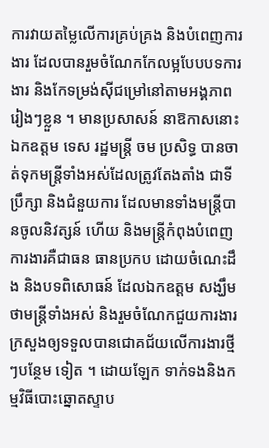ការវាយតម្លៃលើការគ្រប់គ្រង និងបំពេញការងារ ដែលបានរួមចំណែកកែលម្អបែបបទការងារ និងកែទម្រង់សុីជម្រៅនៅតាមអង្គភាពរៀងៗខ្លួន ។ មានប្រសាសន៍ នាឱកាសនោះ ឯកឧត្តម ទេស រដ្ឋមន្ត្រី ចម ប្រសិទ្ធ បានចាត់ទុកមន្ត្រីទាំងអស់ដែលត្រូវតែងតាំង ជាទីប្រឹក្សា និងជំនួយការ ដែលមានទាំងមន្ត្រីបានចូលនិវត្សន៍ ហើយ និងមន្ត្រីកំពុងបំពេញការងារគឺជាធន ធានប្រកប ដោយចំណេះដឹង និងបទពិសោធន៍ ដែលឯកឧត្តម សង្ឃឹមថាមន្ត្រីទាំងអស់ និងរួមចំណែកជួយការងារក្រសួងឲ្យទទួលបានជោគជ័យលើការងារថ្មីៗបន្ថែម ទៀត ។ ដោយឡែក ទាក់ទងនិងកម្មវិធីបោះឆ្នោតស្ទាប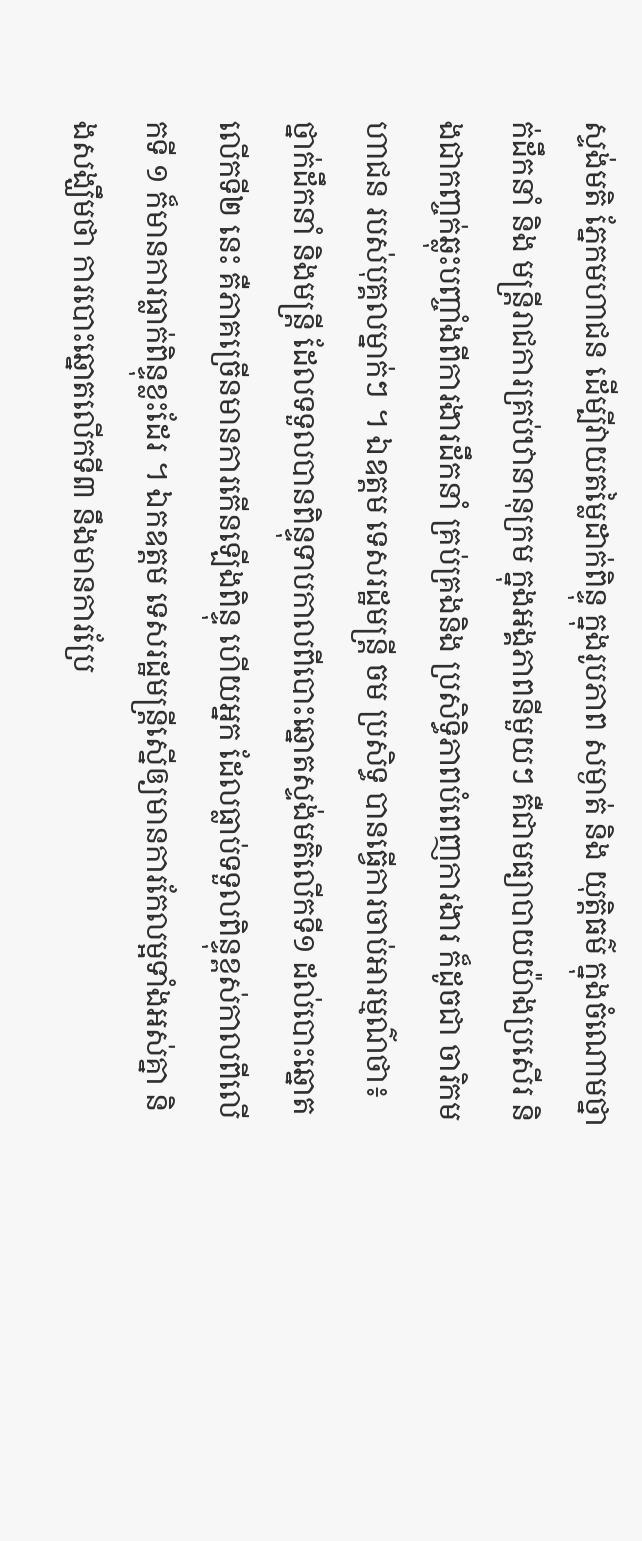ស្ទង់មតិ ភ្នែកមហាជន ដើម្បីវាយតម្លៃដាក់ពិន្ទុ ក្នុងរូបភាព សម្ងាត់ និង យុត្តិធម៌ ក្នុងចំណោមថ្នាក់ដឹកនាំ និង មន្ត្រីរាជការគ្រប់ឋានានុក្រម ក្នុងអង្គភាពនីមួយៗ គឺជាមធ្យាបាយយ៉ាងប្រសើរ និងជាកញ្ចក់ឆ្លុះបញ្ចាំងពីការងារដឹកនាំ គ្រប់គ្រងនិង ប្រសិទ្ធិភាពបំពេញការងារ ក៏ដូចជា ចារិកមហាជន របស់បុគ្គលម្នាក់ៗ ។ ឯឧត្តម ទេសរដ្ឋមន្ត្រី ចម ប្រសិទ្ធ បានធ្វើការចាប់អារម្មណ៌ថា៖ ថ្នាក់ដឹកនាំ និងមន្ត្រី ដែលទទួលបានពិន្ទុទាបកាលពីបោះឆ្នោតស្ទង់មតិលើកទី១ ដល់បោះឆ្នោតលើកទី២ នេះ គឺភាគច្រើនមានការកើនឡើងពិន្ទុ ហើយអ្នក ដែលធ្លាប់ទទួលពិន្ទុខ្ពស់កាលពីលើកទី ១ ក៏មានការធ្លាក់ពិន្ទុខ្លះដែរ ។ ឯកឧត្តម ទេសរដ្ឋមន្ត្រីស្នើឲ្យមានការកែលម្អទាំងអស់គ្នា និងសង្ឃឹមថា ការបោះឆ្នោតលើកទី៣ នឹងមានការប្រែ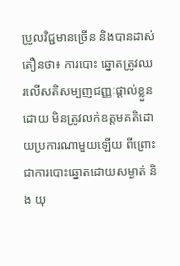ប្រួលវិជ្ជមានច្រើន និងបានដាស់តឿនថា៖ ការបោះ ឆ្នោតត្រូវឈរលើសតិសម្បញជញ្ញៈផ្តាល់ខ្លួន ដោយ មិនត្រូវលក់ឧត្តមគតិដោយប្រការណាមួយឡើយ ពីព្រោះ ជាការបោះឆ្នោតដោយសម្ងាត់ និង យុ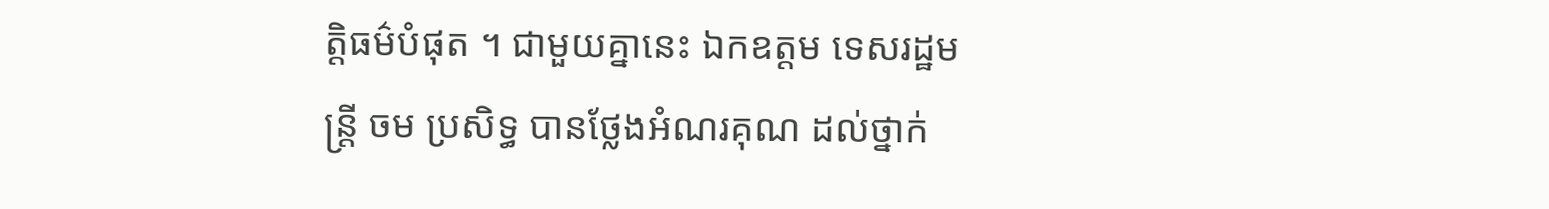ត្តិធម៌បំផុត ។ ជាមួយគ្នានេះ ឯកឧត្តម ទេសរដ្ឋមន្ត្រី ចម ប្រសិទ្ធ បានថ្លែងអំណរគុណ ដល់ថ្នាក់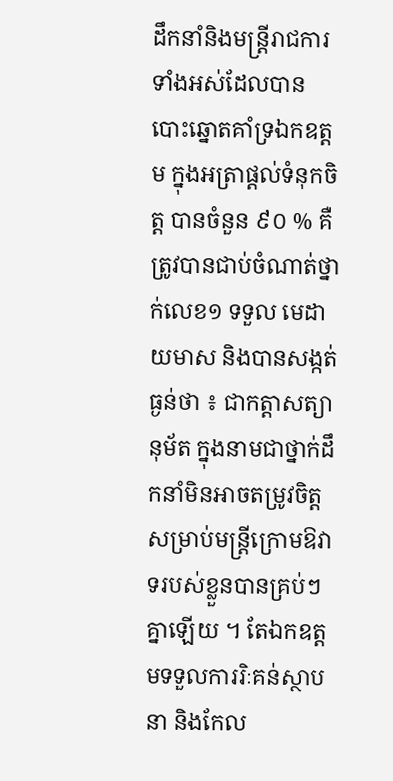ដឹកនាំនិងមន្ត្រីរាជការទាំងអស់ដែលបានបោះឆ្នោតគាំទ្រឯកឧត្តម ក្នុងអត្រាផ្តល់ទំនុកចិត្ត បានចំនួន ៩០ % គឺត្រូវបានជាប់ចំណាត់ថ្នាក់លេខ១ ទទួល មេដាយមាស និងបានសង្កត់ធ្ងន់ថា ៖ ជាកត្តាសត្យានុម័ត ក្នុងនាមជាថ្នាក់ដឹកនាំមិនអាចតម្រូវចិត្តសម្រាប់មន្ត្រីក្រោមឱវាទរបស់ខ្លួនបានគ្រប់ៗគ្នាឡើយ ។ តែឯកឧត្តមទទួលការរិៈគន់ស្ថាបនា និងកែល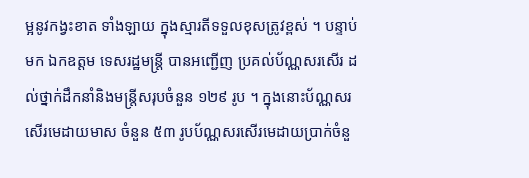ម្អនូវកង្វះខាត ទាំងឡាយ ក្នុងស្មារតីទទួលខុសត្រូវខ្ពស់ ។ បន្ទាប់មក ឯកឧត្តម ទេសរដ្ឋមន្ត្រី បានអញ្ជើញ ប្រគល់ប័ណ្ណសរសើរ ដល់ថ្នាក់ដឹកនាំនិងមន្ត្រីសរុបចំនួន ១២៩ រូប ។ ក្នុងនោះប័ណ្ណសរសើរមេដាយមាស ចំនួន ៥៣ រូបប័ណ្ណសរសើរមេដាយប្រាក់ចំនួ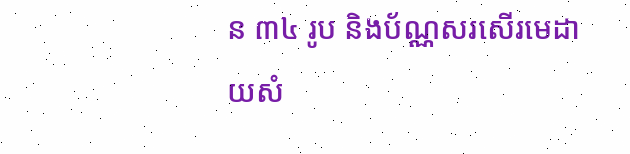ន ៣៤ រូប និងប័ណ្ណសរសើរមេដាយសំ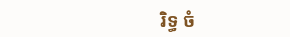រិទ្ធ ចំ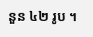នួន ៤២ រូប ។